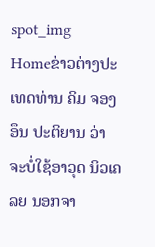spot_img
Homeຂ່າວຕ່າງປະເທດທ່ານ ຄິມ ຈອງອຶນ ປະຕິຍານ ວ່າ ຈະບໍ່ໃຊ້ອາວຸດ ນິວເຄລຍ ນອກຈາ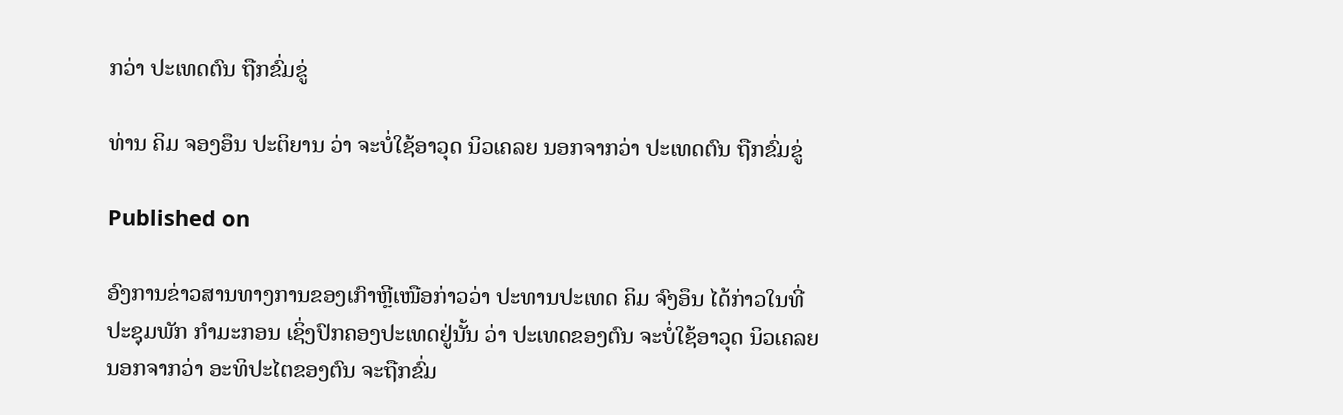ກວ່າ ປະເທດຕົນ ຖືກຂົ່ມຂູ່

ທ່ານ ຄິມ ຈອງອຶນ ປະຕິຍານ ວ່າ ຈະບໍ່ໃຊ້ອາວຸດ ນິວເຄລຍ ນອກຈາກວ່າ ປະເທດຕົນ ຖືກຂົ່ມຂູ່

Published on

ອົງການຂ່າວສານທາງການຂອງເກົາຫຼີເໜືອກ່າວວ່າ ປະທານປະເທດ ຄິມ ຈົງອຶນ ໄດ້ກ່າວໃນທີ່ປະຊຸມພັກ ກຳມະກອນ ເຊິ່ງປົກຄອງປະເທດຢູ່ນັ້ນ ວ່າ ປະເທດຂອງຕົນ ຈະບໍ່ໃຊ້ອາວຸດ ນິວເຄລຍນອກຈາກວ່າ ອະທິປະໄຕຂອງຕົນ ຈະຖືກຂົ່ມ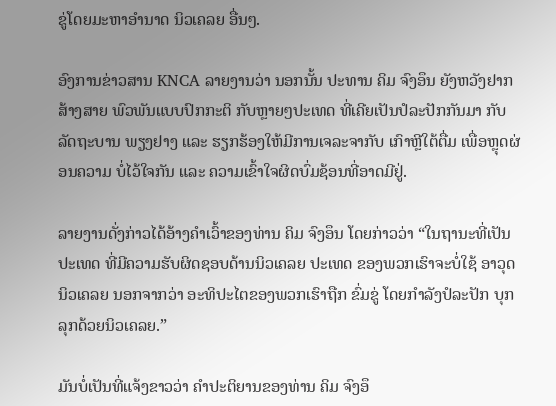ຂູ່ໂດຍມະຫາອຳນາດ ນິວເຄລຍ ອື່ນໆ.

ອົງການຂ່າວສານ KNCA ລາຍງານວ່າ ນອກນັ້ນ ປະທານ ຄິມ ຈົງອຶນ ຍັງຫວັງຢາກສ້າງສາຍ ພົວພັນແບບປົກກະຕິ ກັບຫຼາຍໆປະເທດ ທີ່ເຄີຍເປັນປໍລະປັກກັນມາ ກັບລັດຖະບານ ພຽງຢາງ ແລະ ຮຽກຮ້ອງໃຫ້ມີການເຈລະຈາກັບ ເກົາຫຼີໃຕ້ຕື່ມ ເພື່ອຫຼຸດຜ່ອນຄວາມ ບໍ່ໄວ້ໃຈກັນ ແລະ ຄວາມເຂົ້າໃຈຜິດບົ່ມຊ້ອນທີ່ອາດມີຢູ່.

ລາຍງານດັ່ງກ່າວໄດ້ອ້າງຄຳເວົ້າຂອງທ່ານ ຄິມ ຈົງອຶນ ໂດຍກ່າວວ່າ “ໃນຖານະທີ່ເປັນປະເທດ ທີ່ມີຄວາມຮັບຜິດຊອບດ້ານນິວເຄລຍ ປະເທດ ຂອງພວກເຮົາຈະບໍ່ໃຊ້ ອາວຸດ ນິວເຄລຍ ນອກຈາກວ່າ ອະທິປະໄຕຂອງພວກເຮົາຖືກ ຂົ່ມຂູ່ ໂດຍກຳລັງປໍລະປັກ ບຸກລຸກດ້ວຍນິວເຄລຍ.”

ມັນບໍ່ເປັນທີ່ແຈ້ງຂາວວ່າ ຄຳປະຕິຍານຂອງທ່ານ ຄິມ ຈົງອຶ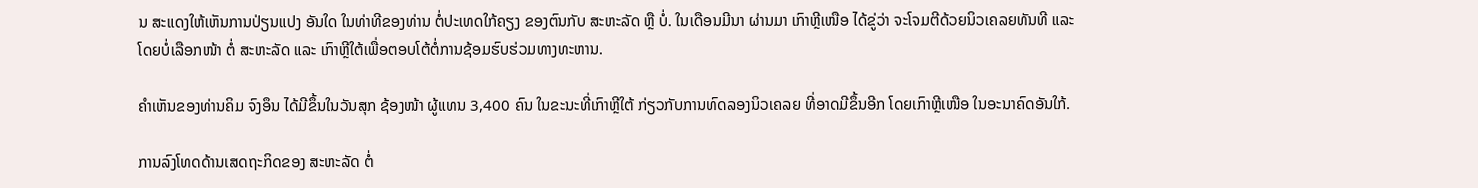ນ ສະແດງໃຫ້ເຫັນການປ່ຽນແປງ ອັນໃດ ໃນທ່າທີຂອງທ່ານ ຕໍ່ປະເທດໃກ້ຄຽງ ຂອງຕົນກັບ ສະຫະລັດ ຫຼື ບໍ່. ໃນເດືອນມີນາ ຜ່ານມາ ເກົາຫຼີເໜືອ ໄດ້ຂູ່ວ່າ ຈະໂຈມຕີດ້ວຍນິວເຄລຍທັນທີ ແລະ ໂດຍບໍ່ເລືອກໜ້າ ຕໍ່ ສະຫະລັດ ແລະ ເກົາຫຼີໃຕ້ເພື່ອຕອບໂຕ້ຕໍ່ການຊ້ອມຮົບຮ່ວມທາງທະຫານ.

ຄຳເຫັນຂອງທ່ານຄິມ ຈົງອຶນ ໄດ້ມີຂຶ້ນໃນວັນສຸກ ຊ້ອງໜ້າ ຜູ້ແທນ 3,400 ຄົນ ໃນຂະນະທີ່ເກົາຫຼີໃຕ້ ກ່ຽວກັບການທົດລອງນິວເຄລຍ ທີ່ອາດມີຂຶ້ນອີກ ໂດຍເກົາຫຼີເໜືອ ໃນອະນາຄົດອັນໃກ້.

ການລົງໂທດດ້ານເສດຖະກິດຂອງ ສະຫະລັດ ຕໍ່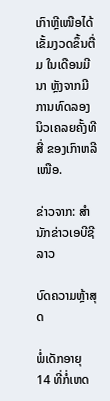ເກົາຫຼີເໜືອໄດ້ເຂັ້ມງວດຂຶ້ນຕື່ມ ໃນເດືອນມີນາ ຫຼັງຈາກມີການທົດລອງນິວເຄລຍຄັ້ງທີສີ່ ຂອງເກົາຫລີເໜືອ.

ຂ່າວຈາກ: ສຳນັກຂ່າວເອບີຊີລາວ

ບົດຄວາມຫຼ້າສຸດ

ພໍ່ເດັກອາຍຸ 14 ທີ່ກໍ່ເຫດ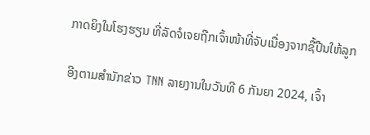ກາດຍິງໃນໂຮງຮຽນ ທີ່ລັດຈໍເຈຍຖືກເຈົ້າໜ້າທີ່ຈັບເນື່ອງຈາກຊື້ປືນໃຫ້ລູກ

ອີງຕາມສຳນັກຂ່າວ TNN ລາຍງານໃນວັນທີ 6 ກັນຍາ 2024, ເຈົ້າ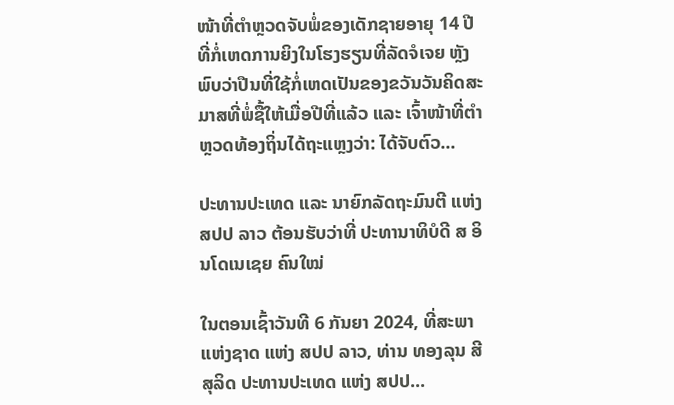ໜ້າທີ່ຕຳຫຼວດຈັບພໍ່ຂອງເດັກຊາຍອາຍຸ 14 ປີ ທີ່ກໍ່ເຫດການຍິງໃນໂຮງຮຽນທີ່ລັດຈໍເຈຍ ຫຼັງພົບວ່າປືນທີ່ໃຊ້ກໍ່ເຫດເປັນຂອງຂວັນວັນຄິດສະມາສທີ່ພໍ່ຊື້ໃຫ້ເມື່ອປີທີ່ແລ້ວ ແລະ ເຈົ້າໜ້າທີ່ຕຳຫຼວດທ້ອງຖິ່ນໄດ້ຖະແຫຼງວ່າ: ໄດ້ຈັບຕົວ...

ປະທານປະເທດ ແລະ ນາຍົກລັດຖະມົນຕີ ແຫ່ງ ສປປ ລາວ ຕ້ອນຮັບວ່າທີ່ ປະທານາທິບໍດີ ສ ອິນໂດເນເຊຍ ຄົນໃໝ່

ໃນຕອນເຊົ້າວັນທີ 6 ກັນຍາ 2024, ທີ່ສະພາແຫ່ງຊາດ ແຫ່ງ ສປປ ລາວ, ທ່ານ ທອງລຸນ ສີສຸລິດ ປະທານປະເທດ ແຫ່ງ ສປປ...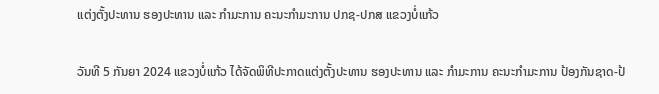ແຕ່ງຕັ້ງປະທານ ຮອງປະທານ ແລະ ກຳມະການ ຄະນະກຳມະການ ປກຊ-ປກສ ແຂວງບໍ່ແກ້ວ

ວັນທີ 5 ກັນຍາ 2024 ແຂວງບໍ່ແກ້ວ ໄດ້ຈັດພິທີປະກາດແຕ່ງຕັ້ງປະທານ ຮອງປະທານ ແລະ ກຳມະການ ຄະນະກຳມະການ ປ້ອງກັນຊາດ-ປ້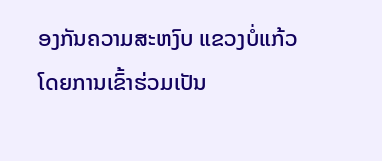ອງກັນຄວາມສະຫງົບ ແຂວງບໍ່ແກ້ວ ໂດຍການເຂົ້າຮ່ວມເປັນ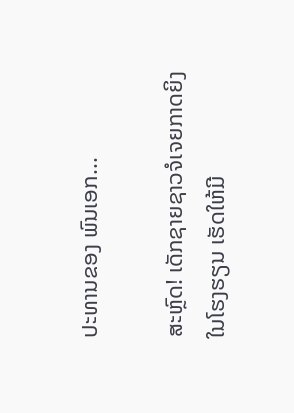ປະທານຂອງ ພົນເອກ...

ສະຫຼົດ! ເດັກຊາຍຊາວຈໍເຈຍກາດຍິງໃນໂຮງຮຽນ ເຮັດໃຫ້ມີ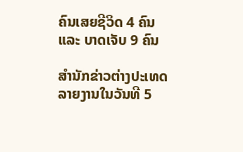ຄົນເສຍຊີວິດ 4 ຄົນ ແລະ ບາດເຈັບ 9 ຄົນ

ສຳນັກຂ່າວຕ່າງປະເທດລາຍງານໃນວັນທີ 5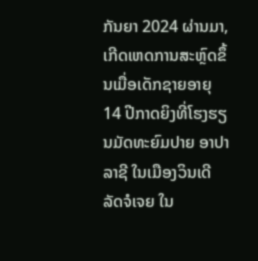ກັນຍາ 2024 ຜ່ານມາ, ເກີດເຫດການສະຫຼົດຂຶ້ນເມື່ອເດັກຊາຍອາຍຸ 14 ປີກາດຍິງທີ່ໂຮງຮຽນມັດທະຍົມປາຍ ອາປາລາຊີ ໃນເມືອງວິນເດີ ລັດຈໍເຈຍ ໃນ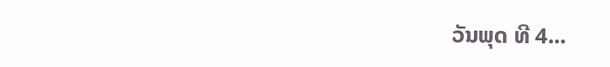ວັນພຸດ ທີ 4...